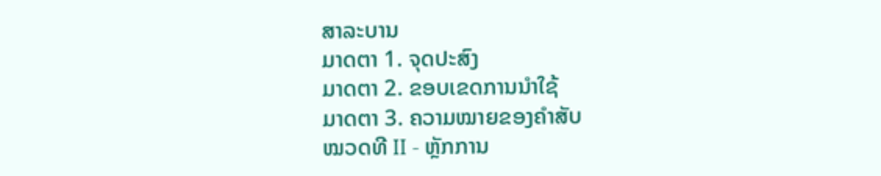ສາລະບານ
ມາດຕາ 1. ຈຸດປະສົງ
ມາດຕາ 2. ຂອບເຂດການນໍາໃຊ້
ມາດຕາ 3. ຄວາມໝາຍຂອງຄໍາສັບ
ໝວດທີ II - ຫຼັກການ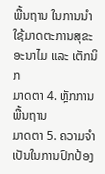ພື້ນຖານ ໃນການນໍາໃຊ້ມາດຕະການສຸຂະອະນາໄມ ແລະ ເຕັກນິກ
ມາດຕາ 4. ຫຼັກການພື້ນຖານ
ມາດຕາ 5. ຄວາມຈໍາເປັນໃນການປົກປ້ອງ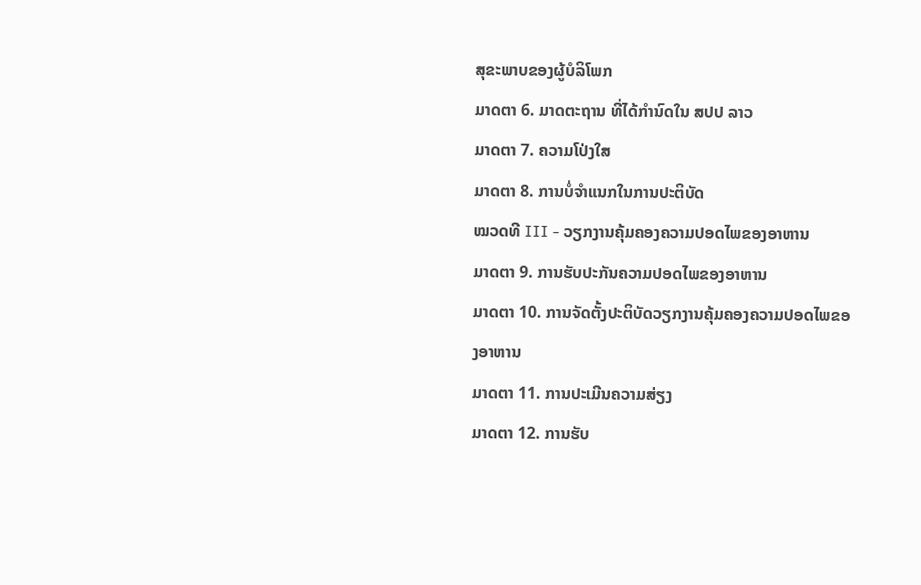ສຸຂະພາບຂອງຜູ້ບໍລິໂພກ
ມາດຕາ 6. ມາດຕະຖານ ທີ່ໄດ້ກໍານົດໃນ ສປປ ລາວ
ມາດຕາ 7. ຄວາມໂປ່ງໃສ
ມາດຕາ 8. ການບໍ່ຈໍາແນກໃນການປະຕິບັດ
ໝວດທີ III - ວຽກງານຄຸ້ມຄອງຄວາມປອດໄພຂອງອາຫານ
ມາດຕາ 9. ການຮັບປະກັນຄວາມປອດໄພຂອງອາຫານ
ມາດຕາ 10. ການຈັດຕັ້ງປະຕິບັດວຽກງານຄຸ້ມຄອງຄວາມປອດໄພຂອງອາຫານ
ມາດຕາ 11. ການປະເມີນຄວາມສ່ຽງ
ມາດຕາ 12. ການຮັບ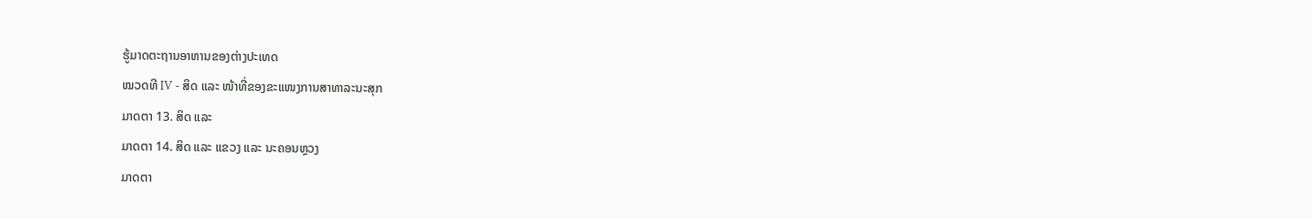ຮູ້ມາດຕະຖານອາຫານຂອງຕ່າງປະເທດ
ໝວດທີ IV - ສິດ ແລະ ໜ້າທີ່ຂອງຂະແໜງການສາທາລະນະສຸກ
ມາດຕາ 13. ສິດ ແລະ
ມາດຕາ 14. ສິດ ແລະ ແຂວງ ແລະ ນະຄອນຫຼວງ
ມາດຕາ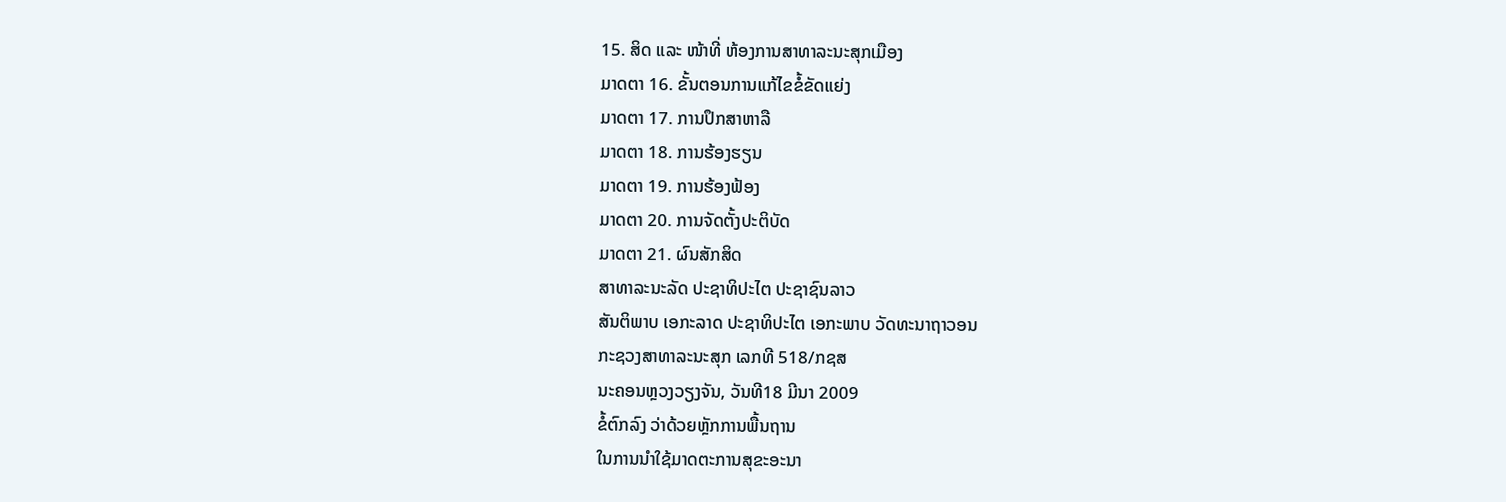15. ສິດ ແລະ ໜ້າທີ່ ຫ້ອງການສາທາລະນະສຸກເມືອງ
ມາດຕາ 16. ຂັ້ນຕອນການແກ້ໄຂຂໍ້ຂັດແຍ່ງ
ມາດຕາ 17. ການປຶກສາຫາລື
ມາດຕາ 18. ການຮ້ອງຮຽນ
ມາດຕາ 19. ການຮ້ອງຟ້ອງ
ມາດຕາ 20. ການຈັດຕັ້ງປະຕິບັດ
ມາດຕາ 21. ຜົນສັກສິດ
ສາທາລະນະລັດ ປະຊາທິປະໄຕ ປະຊາຊົນລາວ
ສັນຕິພາບ ເອກະລາດ ປະຊາທິປະໄຕ ເອກະພາບ ວັດທະນາຖາວອນ
ກະຊວງສາທາລະນະສຸກ ເລກທີ 518/ກຊສ
ນະຄອນຫຼວງວຽງຈັນ, ວັນທີ18 ມີນາ 2009
ຂໍ້ຕົກລົງ ວ່າດ້ວຍຫຼັກການພື້ນຖານ
ໃນການນໍາໃຊ້ມາດຕະການສຸຂະອະນາ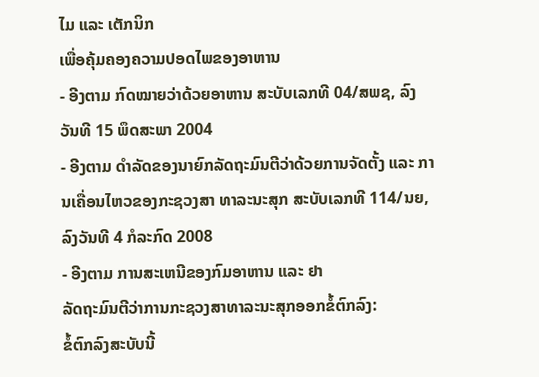ໄມ ແລະ ເຕັກນິກ
ເພື່ອຄຸ້ມຄອງຄວາມປອດໄພຂອງອາຫານ
- ອີງຕາມ ກົດໝາຍວ່າດ້ວຍອາຫານ ສະບັບເລກທີ 04/ສພຊ, ລົງວັນທີ 15 ພຶດສະພາ 2004
- ອີງຕາມ ດໍາລັດຂອງນາຍົກລັດຖະມົນຕີວ່າດ້ວຍການຈັດຕັ້ງ ແລະ ການເຄື່ອນໄຫວຂອງກະຊວງສາ ທາລະນະສຸກ ສະບັບເລກທີ 114/ນຍ, ລົງວັນທີ 4 ກໍລະກົດ 2008
- ອີງຕາມ ການສະເຫນີຂອງກົມອາຫານ ແລະ ຢາ
ລັດຖະມົນຕີວ່າການກະຊວງສາທາລະນະສຸກອອກຂໍ້ຕົກລົງ:
ຂໍ້ຕົກລົງສະບັບນີ້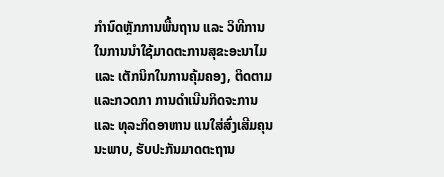ກໍານົດຫຼັກການພື້ນຖານ ແລະ ວິທີການໃນການນໍາໃຊ້ມາດຕະການສຸຂະອະນາໄມ ແລະ ເຕັກນິກໃນການຄຸ້ມຄອງ, ຕິດຕາມ ແລະກວດກາ ການດໍາເນີນກິດຈະການ ແລະ ທຸລະກິດອາຫານ ແນໃສ່ສົ່ງເສີມຄຸນນະພາບ, ຮັບປະກັນມາດຕະຖານ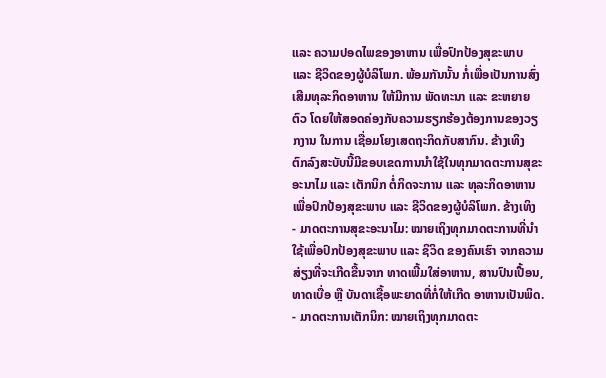ແລະ ຄວາມປອດໄພຂອງອາຫານ ເພື່ອປົກປ້ອງສຸຂະພາບ ແລະ ຊີວິດຂອງຜູ້ບໍລິໂພກ. ພ້ອມກັນນັ້ນ ກໍ່ເພື່ອເປັນການສົ່ງເສີມທຸລະກິດອາຫານ ໃຫ້ມີການ ພັດທະນາ ແລະ ຂະຫຍາຍຕົວ ໂດຍໃຫ້ສອດຄ່ອງກັບຄວາມຮຽກຮ້ອງຕ້ອງການຂອງວຽກງານ ໃນການ ເຊື່ອມໂຍງເສດຖະກິດກັບສາກົນ. ຂ້າງເທິງ
ຕົກລົງສະບັບນີ້ມີຂອບເຂດການນໍາໃຊ້ໃນທຸກມາດຕະການສຸຂະອະນາໄມ ແລະ ເຕັກນິກ ຕໍ່ກິດຈະການ ແລະ ທຸລະກິດອາຫານ ເພື່ອປົກປ້ອງສຸຂະພາບ ແລະ ຊີວິດຂອງຜູ້ບໍລິໂພກ. ຂ້າງເທິງ
- ມາດຕະການສຸຂະອະນາໄມ: ໝາຍເຖິງທຸກມາດຕະການທີ່ນໍາໃຊ້ເພື່ອປົກປ້ອງສຸຂະພາບ ແລະ ຊິວິດ ຂອງຄົນເຮົາ ຈາກຄວາມສ່ຽງທີ່ຈະເກີດຂື້ນຈາກ ທາດເພີ້ມໃສ່ອາຫານ, ສານປົນເປື້ອນ, ທາດເບື່ອ ຫຼື ບັນດາເຊື້ອພະຍາດທີ່ກໍ່ໃຫ້ເກີດ ອາຫານເປັນພິດ.
- ມາດຕະການເຕັກນິກ: ໝາຍເຖິງທຸກມາດຕະ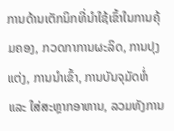ການດ້ານເຕັກນິກທີ່ນໍາໃຊ້ເຂົ້າໃນການຄຸ້ມຄອງ, ກວດກາການຜະລິດ, ການປຸງແຕ່ງ, ການນໍາເຂົ້າ, ການບັນຈຸມັດຫໍ່ ແລະ ໃສ່ສະຫຼາກອາຫານ, ລວມທັງການ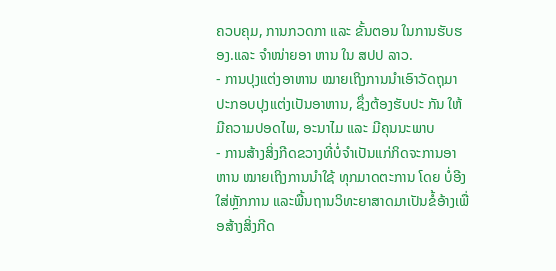ຄວບຄຸມ, ການກວດກາ ແລະ ຂັ້ນຕອນ ໃນການຮັບຮອງ.ແລະ ຈໍາໜ່າຍອາ ຫານ ໃນ ສປປ ລາວ.
- ການປຸງແຕ່ງອາຫານ ໝາຍເຖິງການນໍາເອົາວັດຖຸມາ ປະກອບປຸງແຕ່ງເປັນອາຫານ, ຊຶ່ງຕ້ອງຮັບປະ ກັນ ໃຫ້ມີຄວາມປອດໄພ, ອະນາໄມ ແລະ ມີຄຸນນະພາບ
- ການສ້າງສິ່ງກີດຂວາງທີ່ບໍ່ຈໍາເປັນແກ່ກິດຈະການອາຫານ ໝາຍເຖິງການນໍາໃຊ້ ທຸກມາດຕະການ ໂດຍ ບໍ່ອີງໃສ່ຫຼັກການ ແລະພື້ນຖານວິທະຍາສາດມາເປັນຂໍ້ອ້າງເພື່ອສ້າງສິ່ງກີດ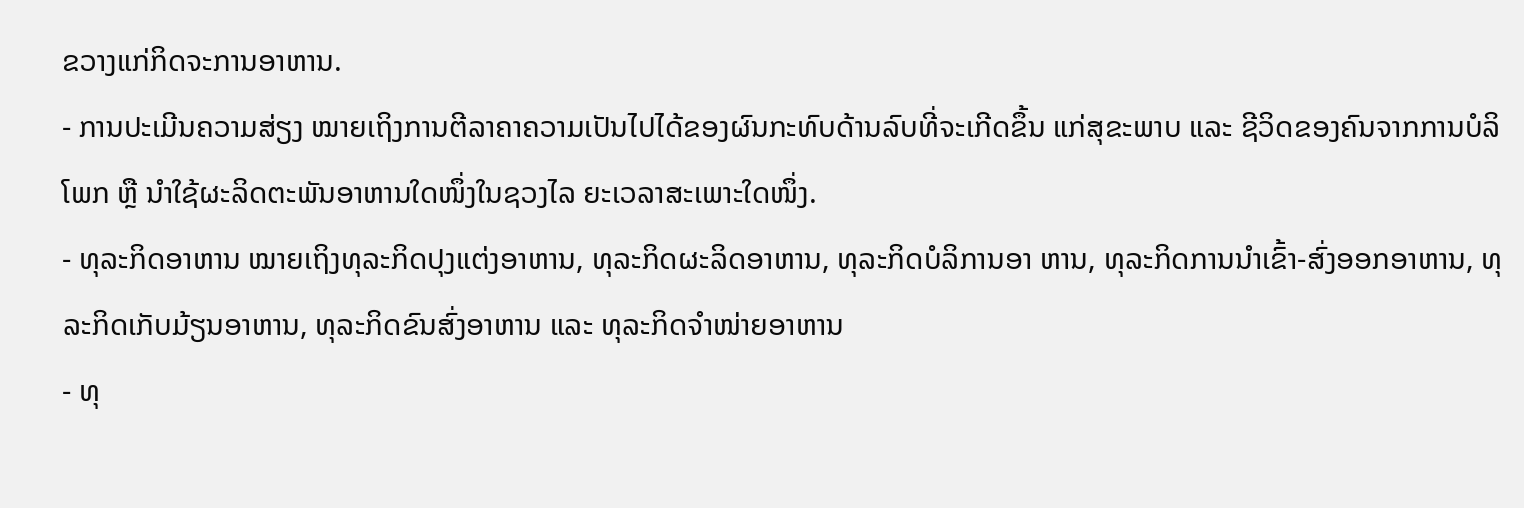ຂວາງແກ່ກິດຈະການອາຫານ.
- ການປະເມີນຄວາມສ່ຽງ ໝາຍເຖິງການຕີລາຄາຄວາມເປັນໄປໄດ້ຂອງຜົນກະທົບດ້ານລົບທີ່ຈະເກີດຂຶ້ນ ແກ່ສຸຂະພາບ ແລະ ຊີວິດຂອງຄົນຈາກການບໍລິໂພກ ຫຼື ນໍາໃຊ້ຜະລິດຕະພັນອາຫານໃດໜຶ່ງໃນຊວງໄລ ຍະເວລາສະເພາະໃດໜຶ່ງ.
- ທຸລະກິດອາຫານ ໝາຍເຖິງທຸລະກິດປຸງແຕ່ງອາຫານ, ທຸລະກິດຜະລິດອາຫານ, ທຸລະກິດບໍລິການອາ ຫານ, ທຸລະກິດການນໍາເຂົ້າ-ສົ່ງອອກອາຫານ, ທຸລະກິດເກັບມ້ຽນອາຫານ, ທຸລະກິດຂົນສົ່ງອາຫານ ແລະ ທຸລະກິດຈໍາໜ່າຍອາຫານ
- ທຸ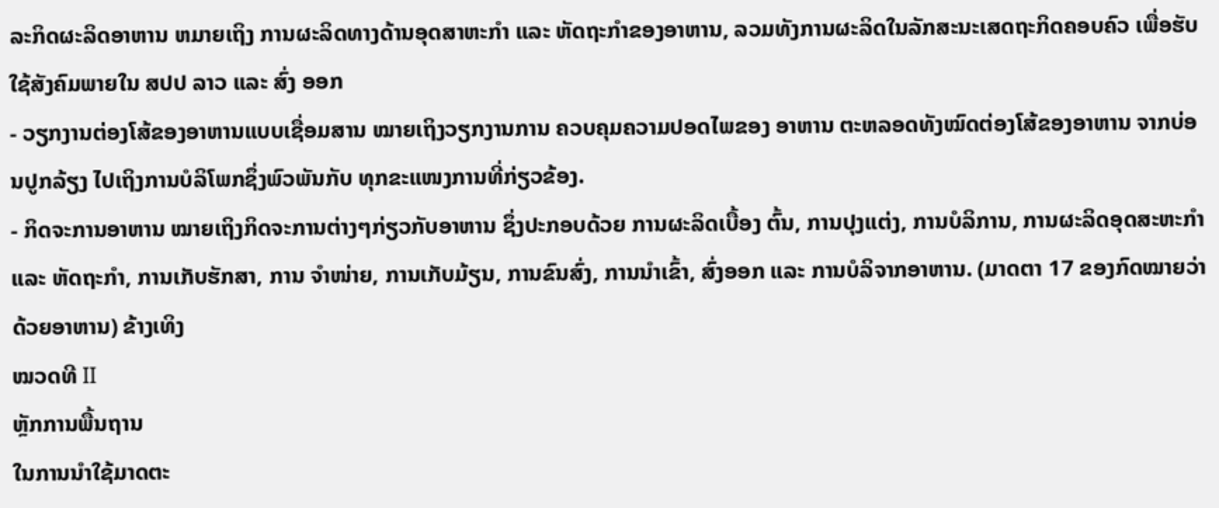ລະກິດຜະລິດອາຫານ ຫມາຍເຖິງ ການຜະລິດທາງດ້ານອຸດສາຫະກໍາ ແລະ ຫັດຖະກໍາຂອງອາຫານ, ລວມທັງການຜະລິດໃນລັກສະນະເສດຖະກິດຄອບຄົວ ເພື່ອຮັບໃຊ້ສັງຄົມພາຍໃນ ສປປ ລາວ ແລະ ສົ່ງ ອອກ
- ວຽກງານຕ່ອງໂສ້ຂອງອາຫານແບບເຊື່ອມສານ ໝາຍເຖິງວຽກງານການ ຄວບຄຸມຄວາມປອດໄພຂອງ ອາຫານ ຕະຫລອດທັງໝົດຕ່ອງໂສ້ຂອງອາຫານ ຈາກບ່ອນປູກລ້ຽງ ໄປເຖິງການບໍລິໂພກຊຶ່ງພົວພັນກັບ ທຸກຂະແໜງການທີ່ກ່ຽວຂ້ອງ.
- ກິດຈະການອາຫານ ໝາຍເຖິງກິດຈະການຕ່າງໆກ່ຽວກັບອາຫານ ຊຶ່ງປະກອບດ້ວຍ ການຜະລິດເບື້ອງ ຕົ້ນ, ການປຸງແຕ່ງ, ການບໍລິການ, ການຜະລິດອຸດສະຫະກໍາ ແລະ ຫັດຖະກໍາ, ການເກັບຮັກສາ, ການ ຈໍາໜ່າຍ, ການເກັບມ້ຽນ, ການຂົນສົ່ງ, ການນໍາເຂົ້າ, ສົ່ງອອກ ແລະ ການບໍລິຈາກອາຫານ. (ມາດຕາ 17 ຂອງກົດໝາຍວ່າດ້ວຍອາຫານ) ຂ້າງເທິງ
ໝວດທີ II
ຫຼັກການພື້ນຖານ
ໃນການນໍາໃຊ້ມາດຕະ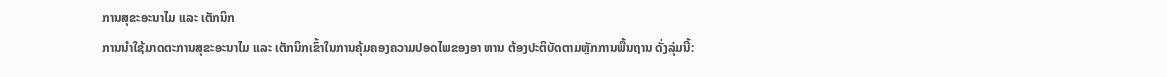ການສຸຂະອະນາໄມ ແລະ ເຕັກນິກ
ການນໍາໃຊ້ມາດຕະການສຸຂະອະນາໄມ ແລະ ເຕັກນິກເຂົ້າໃນການຄຸ້ມຄອງຄວາມປອດໄພຂອງອາ ຫານ ຕ້ອງປະຕິບັດຕາມຫຼັກການພື້ນຖານ ດັ່ງລຸ່ມນີ້: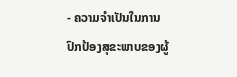- ຄວາມຈໍາເປັນໃນການປົກປ້ອງສຸຂະພາບຂອງຜູ້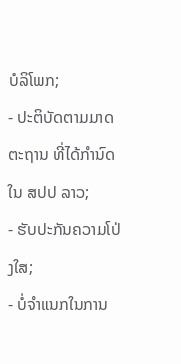ບໍລິໂພກ;
- ປະຕິບັດຕາມມາດຕະຖານ ທີ່ໄດ້ກໍານົດໃນ ສປປ ລາວ;
- ຮັບປະກັນຄວາມໂປ່ງໃສ;
- ບໍ່ຈໍາແນກໃນການ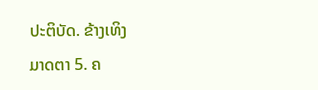ປະຕິບັດ. ຂ້າງເທິງ
ມາດຕາ 5. ຄ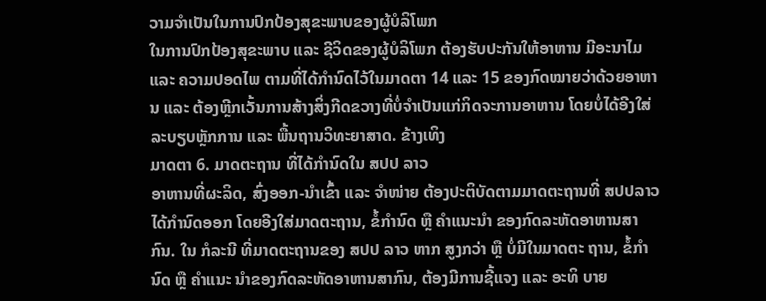ວາມຈໍາເປັນໃນການປົກປ້ອງສຸຂະພາບຂອງຜູ້ບໍລິໂພກ
ໃນການປົກປ້ອງສຸຂະພາບ ແລະ ຊີວິດຂອງຜູ້ບໍລິໂພກ ຕ້ອງຮັບປະກັນໃຫ້ອາຫານ ມີອະນາໄມ ແລະ ຄວາມປອດໄພ ຕາມທີ່ໄດ້ກໍານົດໄວ້ໃນມາດຕາ 14 ແລະ 15 ຂອງກົດໝາຍວ່າດ້ວຍອາຫານ ແລະ ຕ້ອງຫຼີກເວັ້ນການສ້າງສິ່ງກີດຂວາງທີ່ບໍ່ຈໍາເປັນແກ່ກິດຈະການອາຫານ ໂດຍບໍ່ໄດ້ອີງໃສ່ລະບຽບຫຼັກການ ແລະ ພື້ນຖານວິທະຍາສາດ. ຂ້າງເທິງ
ມາດຕາ 6. ມາດຕະຖານ ທີ່ໄດ້ກໍານົດໃນ ສປປ ລາວ
ອາຫານທີ່ຜະລິດ, ສົ່ງອອກ-ນໍາເຂົ້າ ແລະ ຈໍາໜ່າຍ ຕ້ອງປະຕິບັດຕາມມາດຕະຖານທີ່ ສປປລາວ ໄດ້ກໍານົດອອກ ໂດຍອີງໃສ່ມາດຕະຖານ, ຂໍ້ກໍານົດ ຫຼື ຄໍາແນະນໍາ ຂອງກົດລະຫັດອາຫານສາກົນ. ໃນ ກໍລະນີ ທີ່ມາດຕະຖານຂອງ ສປປ ລາວ ຫາກ ສູງກວ່າ ຫຼື ບໍ່ມີໃນມາດຕະ ຖານ, ຂໍ້ກໍານົດ ຫຼື ຄໍາແນະ ນໍາຂອງກົດລະຫັດອາຫານສາກົນ, ຕ້ອງມີການຊີ້ແຈງ ແລະ ອະທິ ບາຍ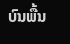ບົນພື້ນ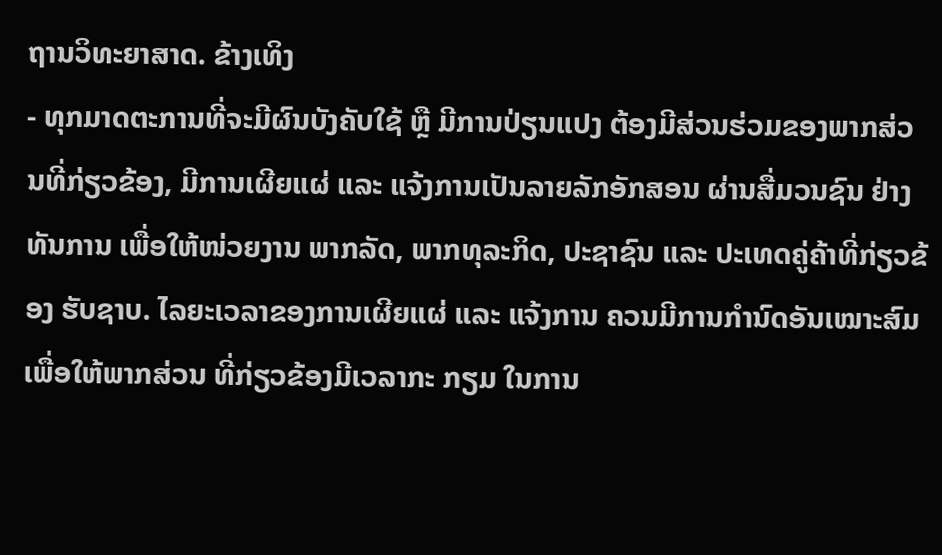ຖານວິທະຍາສາດ. ຂ້າງເທິງ
- ທຸກມາດຕະການທີ່ຈະມີຜົນບັງຄັບໃຊ້ ຫຼື ມີການປ່ຽນແປງ ຕ້ອງມີສ່ວນຮ່ວມຂອງພາກສ່ວນທີ່ກ່ຽວຂ້ອງ, ມີການເຜີຍແຜ່ ແລະ ແຈ້ງການເປັນລາຍລັກອັກສອນ ຜ່ານສື່ມວນຊົນ ຢ່າງທັນການ ເພື່ອໃຫ້ໜ່ວຍງານ ພາກລັດ, ພາກທຸລະກິດ, ປະຊາຊົນ ແລະ ປະເທດຄູ່ຄ້າທີ່ກ່ຽວຂ້ອງ ຮັບຊາບ. ໄລຍະເວລາຂອງການເຜີຍແຜ່ ແລະ ແຈ້ງການ ຄວນມີການກໍານົດອັນເໝາະສົມ ເພື່ອໃຫ້ພາກສ່ວນ ທີ່ກ່ຽວຂ້ອງມີເວລາກະ ກຽມ ໃນການ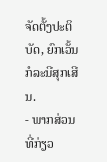ຈັດຕັ້ງປະຕິບັດ, ຍົກເວັ້ນກໍລະນີສຸກເສີນ.
- ພາກສ່ວນທີ່ກ່ຽວ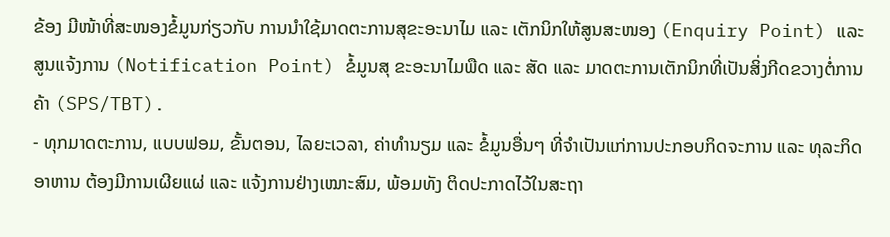ຂ້ອງ ມີໜ້າທີ່ສະໜອງຂໍ້ມູນກ່ຽວກັບ ການນໍາໃຊ້ມາດຕະການສຸຂະອະນາໄມ ແລະ ເຕັກນິກໃຫ້ສູນສະໜອງ (Enquiry Point) ແລະ ສູນແຈ້ງການ (Notification Point) ຂໍ້ມູນສຸ ຂະອະນາໄມພືດ ແລະ ສັດ ແລະ ມາດຕະການເຕັກນິກທີ່ເປັນສິ່ງກີດຂວາງຕໍ່ການຄ້າ (SPS/TBT).
- ທຸກມາດຕະການ, ແບບຟອມ, ຂັ້ນຕອນ, ໄລຍະເວລາ, ຄ່າທໍານຽມ ແລະ ຂໍ້ມູນອື່ນໆ ທີ່ຈໍາເປັນແກ່ການປະກອບກິດຈະການ ແລະ ທຸລະກິດອາຫານ ຕ້ອງມີການເຜີຍແຜ່ ແລະ ແຈ້ງການຢ່າງເໝາະສົມ, ພ້ອມທັງ ຕິດປະກາດໄວ້ໃນສະຖາ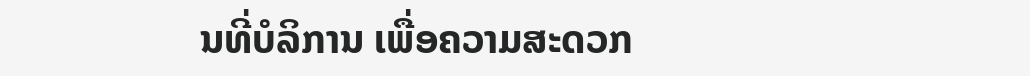ນທີ່ບໍລິການ ເພື່ອຄວາມສະດວກ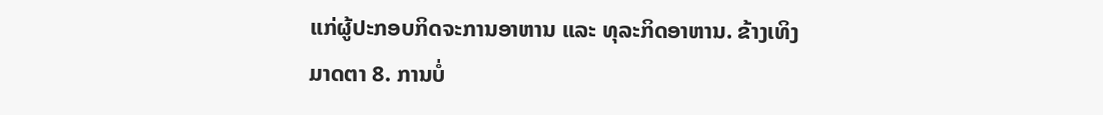ແກ່ຜູ້ປະກອບກິດຈະການອາຫານ ແລະ ທຸລະກິດອາຫານ. ຂ້າງເທິງ
ມາດຕາ 8. ການບໍ່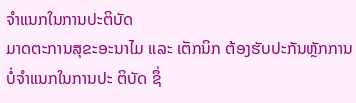ຈໍາແນກໃນການປະຕິບັດ
ມາດຕະການສຸຂະອະນາໄມ ແລະ ເຕັກນິກ ຕ້ອງຮັບປະກັນຫຼັກການບໍ່ຈໍາແນກໃນການປະ ຕິບັດ ຊຶ່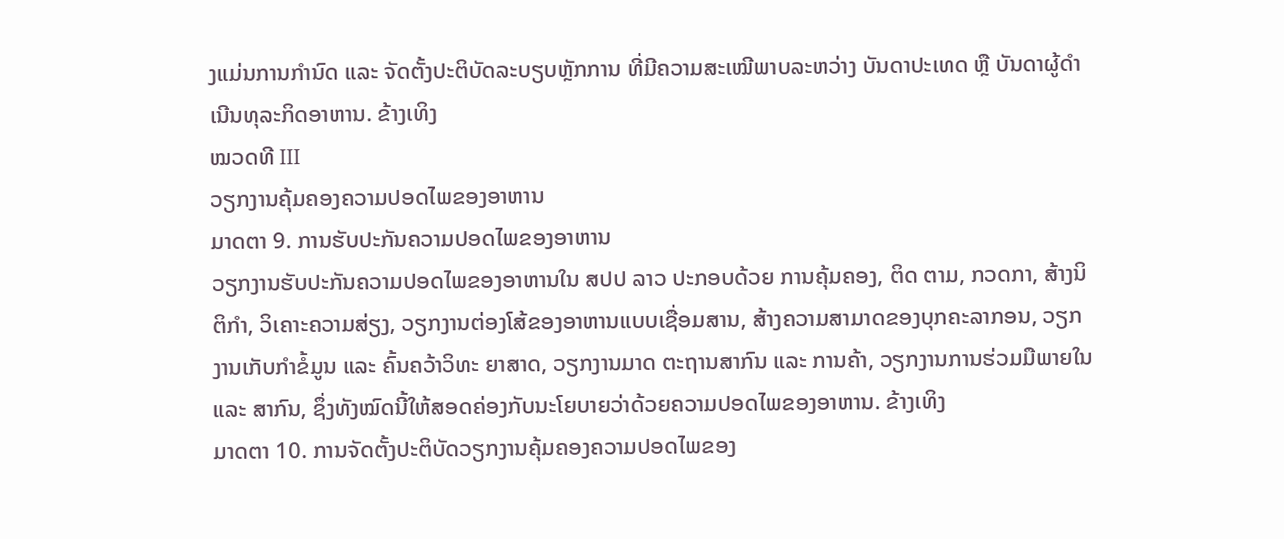ງແມ່ນການກໍານົດ ແລະ ຈັດຕັ້ງປະຕິບັດລະບຽບຫຼັກການ ທີ່ມີຄວາມສະເໝີພາບລະຫວ່າງ ບັນດາປະເທດ ຫຼື ບັນດາຜູ້ດໍາເນີນທຸລະກິດອາຫານ. ຂ້າງເທິງ
ໝວດທີ III
ວຽກງານຄຸ້ມຄອງຄວາມປອດໄພຂອງອາຫານ
ມາດຕາ 9. ການຮັບປະກັນຄວາມປອດໄພຂອງອາຫານ
ວຽກງານຮັບປະກັນຄວາມປອດໄພຂອງອາຫານໃນ ສປປ ລາວ ປະກອບດ້ວຍ ການຄຸ້ມຄອງ, ຕິດ ຕາມ, ກວດກາ, ສ້າງນິຕິກໍາ, ວິເຄາະຄວາມສ່ຽງ, ວຽກງານຕ່ອງໂສ້ຂອງອາຫານແບບເຊື່ອມສານ, ສ້າງຄວາມສາມາດຂອງບຸກຄະລາກອນ, ວຽກງານເກັບກໍາຂໍ້ມູນ ແລະ ຄົ້ນຄວ້າວິທະ ຍາສາດ, ວຽກງານມາດ ຕະຖານສາກົນ ແລະ ການຄ້າ, ວຽກງານການຮ່ວມມືພາຍໃນ ແລະ ສາກົນ, ຊຶ່ງທັງໝົດນີ້ໃຫ້ສອດຄ່ອງກັບນະໂຍບາຍວ່າດ້ວຍຄວາມປອດໄພຂອງອາຫານ. ຂ້າງເທິງ
ມາດຕາ 10. ການຈັດຕັ້ງປະຕິບັດວຽກງານຄຸ້ມຄອງຄວາມປອດໄພຂອງ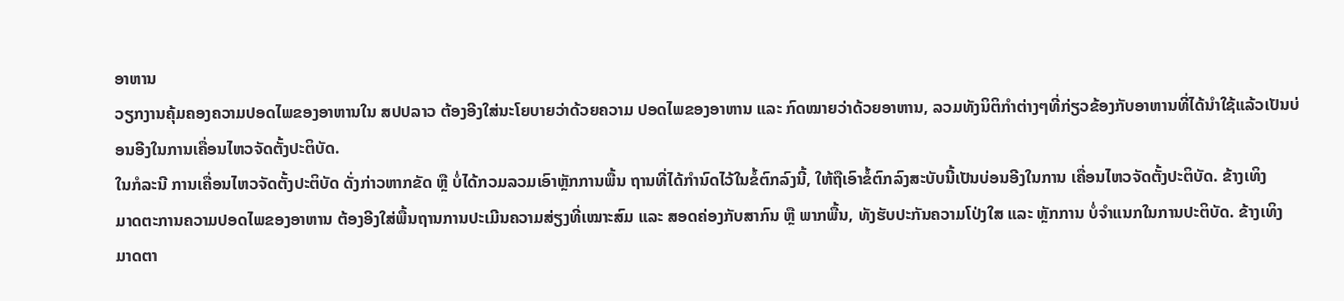ອາຫານ
ວຽກງານຄຸ້ມຄອງຄວາມປອດໄພຂອງອາຫານໃນ ສປປລາວ ຕ້ອງອີງໃສ່ນະໂຍບາຍວ່າດ້ວຍຄວາມ ປອດໄພຂອງອາຫານ ແລະ ກົດໝາຍວ່າດ້ວຍອາຫານ, ລວມທັງນິຕິກໍາຕ່າງໆທີ່ກ່ຽວຂ້ອງກັບອາຫານທີ່ໄດ້ນໍາໃຊ້ແລ້ວເປັນບ່ອນອີງໃນການເຄື່ອນໄຫວຈັດຕັ້ງປະຕິບັດ.
ໃນກໍລະນີ ການເຄື່ອນໄຫວຈັດຕັ້ງປະຕິບັດ ດັ່ງກ່າວຫາກຂັດ ຫຼື ບໍ່ໄດ້ກວມລວມເອົາຫຼັກການພື້ນ ຖານທີ່ໄດ້ກໍານົດໄວ້ໃນຂໍ້ຕົກລົງນີ້, ໃຫ້ຖືເອົາຂໍ້ຕົກລົງສະບັບນີ້ເປັນບ່ອນອີງໃນການ ເຄື່ອນໄຫວຈັດຕັ້ງປະຕິບັດ. ຂ້າງເທິງ
ມາດຕະການຄວາມປອດໄພຂອງອາຫານ ຕ້ອງອີງໃສ່ພື້ນຖານການປະເມີນຄວາມສ່ຽງທີ່ເໝາະສົມ ແລະ ສອດຄ່ອງກັບສາກົນ ຫຼື ພາກພື້ນ, ທັງຮັບປະກັນຄວາມໂປ່ງໃສ ແລະ ຫຼັກການ ບໍ່ຈໍາແນກໃນການປະຕິບັດ. ຂ້າງເທິງ
ມາດຕາ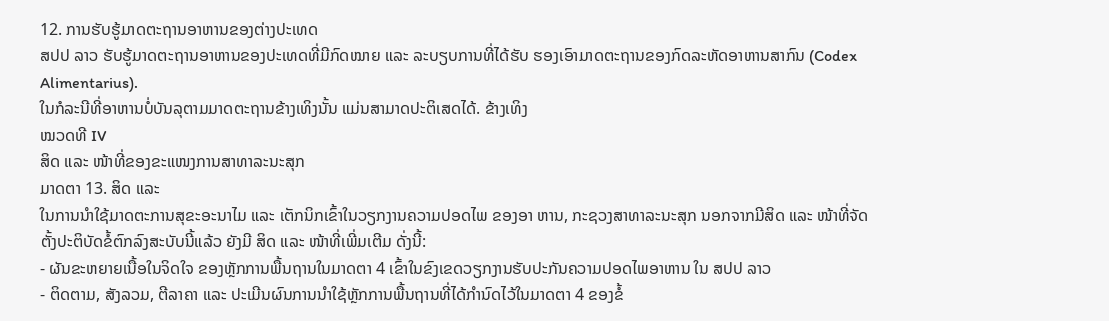12. ການຮັບຮູ້ມາດຕະຖານອາຫານຂອງຕ່າງປະເທດ
ສປປ ລາວ ຮັບຮູ້ມາດຕະຖານອາຫານຂອງປະເທດທີ່ມີກົດໝາຍ ແລະ ລະບຽບການທີ່ໄດ້ຮັບ ຮອງເອົາມາດຕະຖານຂອງກົດລະຫັດອາຫານສາກົນ (Codex Alimentarius).
ໃນກໍລະນີທີ່ອາຫານບໍ່ບັນລຸຕາມມາດຕະຖານຂ້າງເທິງນັ້ນ ແມ່ນສາມາດປະຕິເສດໄດ້. ຂ້າງເທິງ
ໝວດທີ IV
ສິດ ແລະ ໜ້າທີ່ຂອງຂະແໜງການສາທາລະນະສຸກ
ມາດຕາ 13. ສິດ ແລະ
ໃນການນໍາໃຊ້ມາດຕະການສຸຂະອະນາໄມ ແລະ ເຕັກນິກເຂົ້າໃນວຽກງານຄວາມປອດໄພ ຂອງອາ ຫານ, ກະຊວງສາທາລະນະສຸກ ນອກຈາກມີສິດ ແລະ ໜ້າທີ່ຈັດຕັ້ງປະຕິບັດຂໍ້ຕົກລົງສະບັບນີ້ແລ້ວ ຍັງມີ ສິດ ແລະ ໜ້າທີ່ເພີ່ມເຕີມ ດັ່ງນີ້:
- ຜັນຂະຫຍາຍເນື້ອໃນຈິດໃຈ ຂອງຫຼັກການພື້ນຖານໃນມາດຕາ 4 ເຂົ້າໃນຂົງເຂດວຽກງານຮັບປະກັນຄວາມປອດໄພອາຫານ ໃນ ສປປ ລາວ
- ຕິດຕາມ, ສັງລວມ, ຕີລາຄາ ແລະ ປະເມີນຜົນການນໍາໃຊ້ຫຼັກການພື້ນຖານທີ່ໄດ້ກໍານົດໄວ້ໃນມາດຕາ 4 ຂອງຂໍ້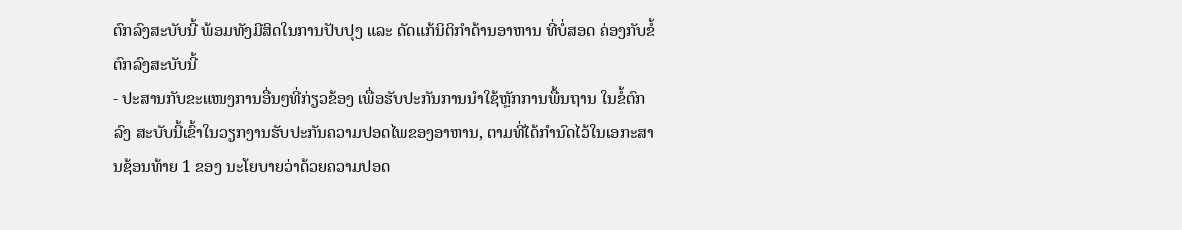ຕົກລົງສະບັບນີ້ ພ້ອມທັງມີສິດໃນການປັບປຸງ ແລະ ດັດແກ້ນິຕິກໍາດ້ານອາຫານ ທີ່ບໍ່ສອດ ຄ່ອງກັບຂໍ້ຕົກລົງສະບັບນີ້
- ປະສານກັບຂະແໜງການອື່ນໆທີ່ກ່ຽວຂ້ອງ ເພື່ອຮັບປະກັນການນໍາໃຊ້ຫຼັກການພື້ນຖານ ໃນຂໍ້ຕົກລົງ ສະບັບນີ້ເຂົ້າໃນວຽກງານຮັບປະກັນຄວາມປອດໄພຂອງອາຫານ, ຕາມທີ່ໄດ້ກໍານົດໄວ້ໃນເອກະສານຊ້ອນທ້າຍ 1 ຂອງ ນະໂຍບາຍວ່າດ້ວຍຄວາມປອດ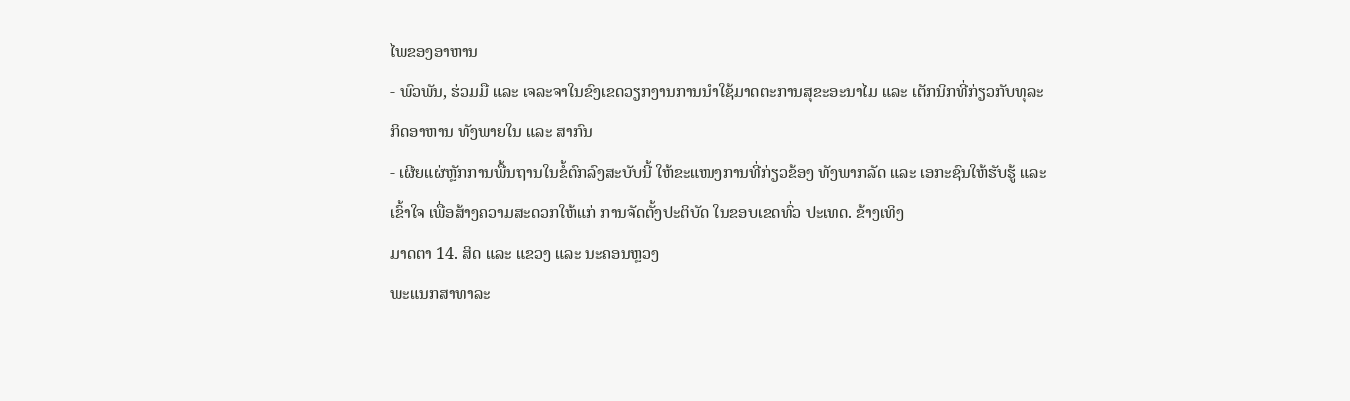ໄພຂອງອາຫານ
- ພົວພັນ, ຮ່ວມມື ແລະ ເຈລະຈາໃນຂົງເຂດວຽກງານການນໍາໃຊ້ມາດຕະການສຸຂະອະນາໄມ ແລະ ເຕັກນິກທີ່ກ່ຽວກັບທຸລະກິດອາຫານ ທັງພາຍໃນ ແລະ ສາກົນ
- ເຜີຍແຜ່ຫຼັກການພື້ນຖານໃນຂໍ້ຕົກລົງສະບັບນີ້ ໃຫ້ຂະແໜງການທີ່ກ່ຽວຂ້ອງ ທັງພາກລັດ ແລະ ເອກະຊົນໃຫ້ຮັບຮູ້ ແລະ ເຂົ້າໃຈ ເພື່ອສ້າງຄວາມສະດວກໃຫ້ແກ່ ການຈັດຕັ້ງປະຕິບັດ ໃນຂອບເຂດທົ່ວ ປະເທດ. ຂ້າງເທິງ
ມາດຕາ 14. ສິດ ແລະ ແຂວງ ແລະ ນະຄອນຫຼວງ
ພະແນກສາທາລະ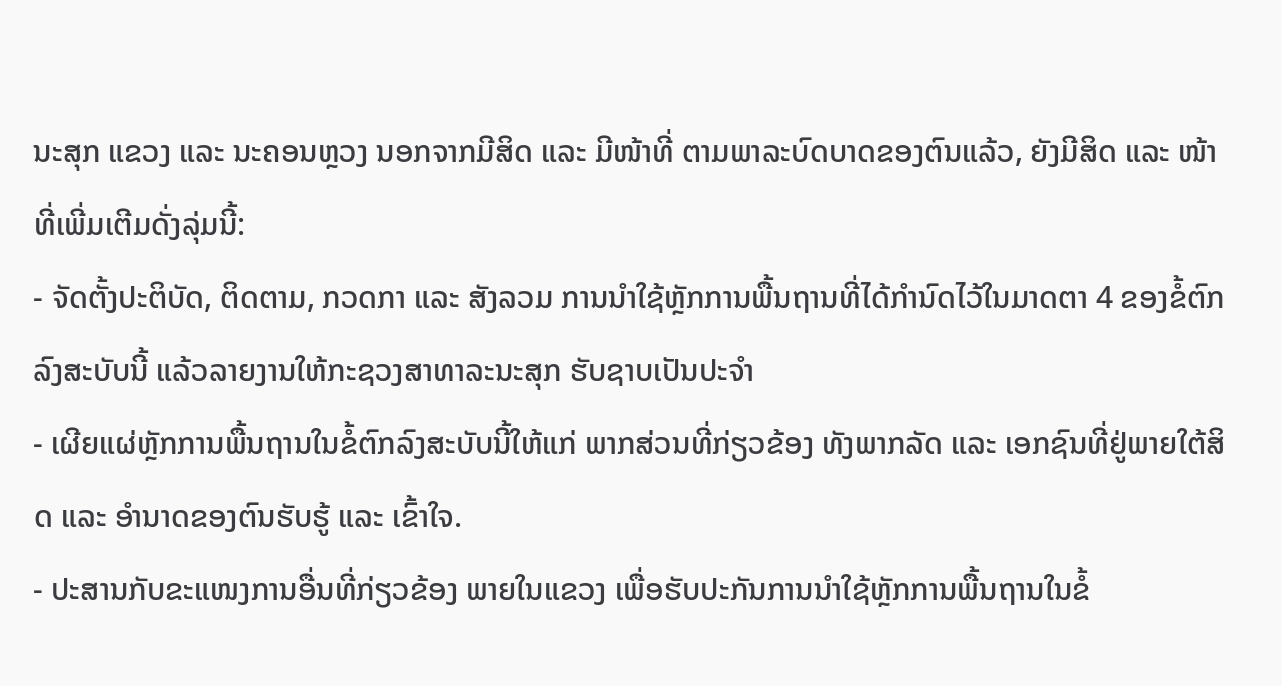ນະສຸກ ແຂວງ ແລະ ນະຄອນຫຼວງ ນອກຈາກມີສິດ ແລະ ມີໜ້າທີ່ ຕາມພາລະບົດບາດຂອງຕົນແລ້ວ, ຍັງມີສິດ ແລະ ໜ້າທີ່ເພີ່ມເຕີມດັ່ງລຸ່ມນີ້:
- ຈັດຕັ້ງປະຕິບັດ, ຕິດຕາມ, ກວດກາ ແລະ ສັງລວມ ການນໍາໃຊ້ຫຼັກການພື້ນຖານທີ່ໄດ້ກໍານົດໄວ້ໃນມາດຕາ 4 ຂອງຂໍ້ຕົກລົງສະບັບນີ້ ແລ້ວລາຍງານໃຫ້ກະຊວງສາທາລະນະສຸກ ຮັບຊາບເປັນປະຈໍາ
- ເຜີຍແຜ່ຫຼັກການພື້ນຖານໃນຂໍ້ຕົກລົງສະບັບນີ້ໃຫ້ແກ່ ພາກສ່ວນທີ່ກ່ຽວຂ້ອງ ທັງພາກລັດ ແລະ ເອກຊົນທີ່ຢູ່ພາຍໃຕ້ສິດ ແລະ ອໍານາດຂອງຕົນຮັບຮູ້ ແລະ ເຂົ້າໃຈ.
- ປະສານກັບຂະແໜງການອື່ນທີ່ກ່ຽວຂ້ອງ ພາຍໃນແຂວງ ເພື່ອຮັບປະກັນການນໍາໃຊ້ຫຼັກການພື້ນຖານໃນຂໍ້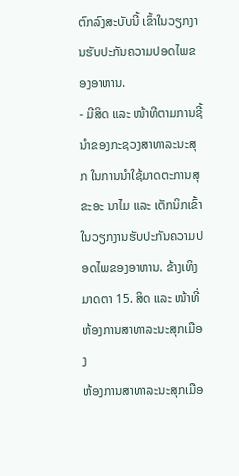ຕົກລົງສະບັບນີ້ ເຂົ້າໃນວຽກງານຮັບປະກັນຄວາມປອດໄພຂອງອາຫານ.
- ມີສິດ ແລະ ໜ້າທີຕາມການຊີ້ນໍາຂອງກະຊວງສາທາລະນະສຸກ ໃນການນໍາໃຊ້ມາດຕະການສຸຂະອະ ນາໄມ ແລະ ເຕັກນິກເຂົ້າໃນວຽກງານຮັບປະກັນຄວາມປອດໄພຂອງອາຫານ. ຂ້າງເທິງ
ມາດຕາ 15. ສິດ ແລະ ໜ້າທີ່ ຫ້ອງການສາທາລະນະສຸກເມືອງ
ຫ້ອງການສາທາລະນະສຸກເມືອ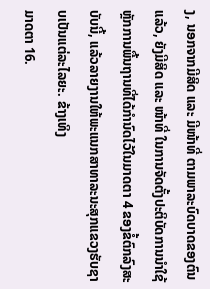ງ, ນອກຈາກມີສິດ ແລະ ມີໜ້າທີ່ ຕາມພາລະບົດບາດຂອງຕົນແລ້ວ, ຍັງມີສິດ ແລະ ໜ້າທີ່ ໃນການຈັດຕັ້ງປະຕິບັດການນໍາໃຊ້ຫຼັກການພື້ນຖານທີ່ໄດ້ກໍານົດໄວ້ໃນມາດຕາ 4 ຂອງຂໍ້ຕົກລົງສະບັບນີ້, ແລ້ວລາຍງານໃຫ້ພະແນກສາທາລະນະສຸກແຂວງຮັບຊາບເປັນແຕ່ລະໄລຍະ. ຂ້າງເທິງ
ມາດຕາ 16.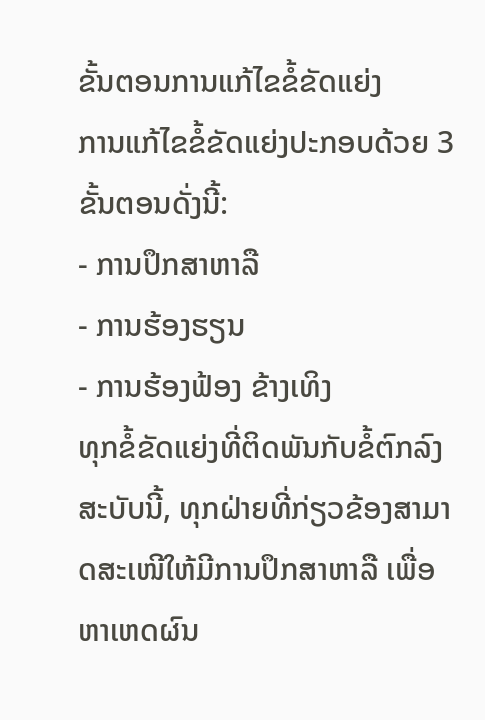ຂັ້ນຕອນການແກ້ໄຂຂໍ້ຂັດແຍ່ງ
ການແກ້ໄຂຂໍ້ຂັດແຍ່ງປະກອບດ້ວຍ 3 ຂັ້ນຕອນດັ່ງນີ້:
- ການປຶກສາຫາລື
- ການຮ້ອງຮຽນ
- ການຮ້ອງຟ້ອງ ຂ້າງເທິງ
ທຸກຂໍ້ຂັດແຍ່ງທີ່ຕິດພັນກັບຂໍ້ຕົກລົງສະບັບນີ້, ທຸກຝ່າຍທີ່ກ່ຽວຂ້ອງສາມາດສະເໜີໃຫ້ມີການປຶກສາຫາລື ເພື່ອຫາເຫດຜົນ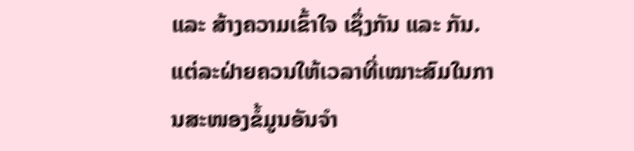ແລະ ສ້າງຄວາມເຂົ້າໃຈ ເຊຶ່ງກັນ ແລະ ກັນ. ແຕ່ລະຝ່າຍຄວນໃຫ້ເວລາທີ່ເໝາະສົມໃນການສະໜອງຂໍ້ມູນອັນຈໍາ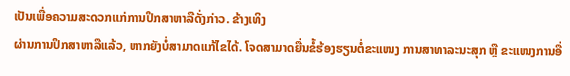ເປັນເພື່ອຄວາມສະດວກແກ່ການປຶກສາຫາລືດັ່ງກ່າວ. ຂ້າງເທິງ
ຜ່ານການປຶກສາຫາລືແລ້ວ, ຫາກຍັງບໍ່ສາມາດແກ້ໄຂໄດ້. ໂຈດສາມາດຍື່ນຂ້ໍຮ້ອງຮຽນຕໍ່ຂະແໜງ ການສາທາລະນະສຸກ ຫຼື ຂະແໜງການອື່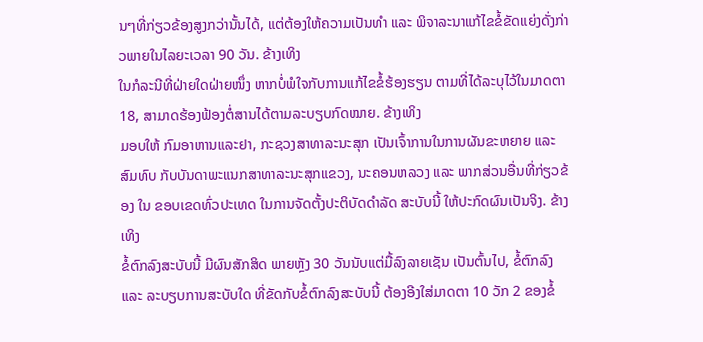ນໆທີ່ກ່ຽວຂ້ອງສູງກວ່ານັ້ນໄດ້, ແຕ່ຕ້ອງໃຫ້ຄວາມເປັນທໍາ ແລະ ພິຈາລະນາແກ້ໄຂຂໍ້ຂັດແຍ່ງດັ່ງກ່າວພາຍໃນໄລຍະເວລາ 90 ວັນ. ຂ້າງເທິງ
ໃນກໍລະນີທີ່ຝ່າຍໃດຝ່າຍໜຶ່ງ ຫາກບໍ່ພໍໃຈກັບການແກ້ໄຂຂໍ້ຮ້ອງຮຽນ ຕາມທີ່ໄດ້ລະບຸໄວ້ໃນມາດຕາ 18, ສາມາດຮ້ອງຟ້ອງຕໍ່ສານໄດ້ຕາມລະບຽບກົດໝາຍ. ຂ້າງເທິງ
ມອບໃຫ້ ກົມອາຫານແລະຢາ, ກະຊວງສາທາລະນະສຸກ ເປັນເຈົ້າການໃນການຜັນຂະຫຍາຍ ແລະ ສົມທົບ ກັບບັນດາພະແນກສາທາລະນະສຸກແຂວງ, ນະຄອນຫລວງ ແລະ ພາກສ່ວນອື່ນທີ່ກ່ຽວຂ້ອງ ໃນ ຂອບເຂດທົ່ວປະເທດ ໃນການຈັດຕັ້ງປະຕິບັດດໍາລັດ ສະບັບນີ້ ໃຫ້ປະກົດຜົນເປັນຈິງ. ຂ້າງເທິງ
ຂໍ້ຕົກລົງສະບັບນີ້ ມີຜົນສັກສິດ ພາຍຫຼັງ 30 ວັນນັບແຕ່ມື້ລົງລາຍເຊັນ ເປັນຕົ້ນໄປ, ຂໍ້ຕົກລົງ ແລະ ລະບຽບການສະບັບໃດ ທີ່ຂັດກັບຂໍ້ຕົກລົງສະບັບນີ້ ຕ້ອງອີງໃສ່ມາດຕາ 10 ວັກ 2 ຂອງຂໍ້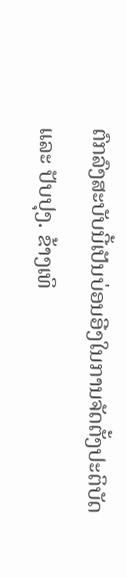ຕົກລົງສະບັບນີ້ເປັນບ່ອນອີງໃນການຈັດຕັ້ງປະຕິບັດ ແລະ ປັບປຸງ. ຂ້າງເທິ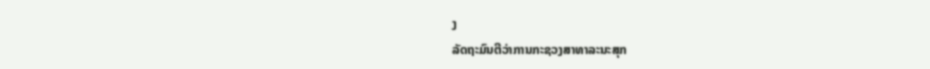ງ
ລັດຖະມົນຕີວ່າການກະຊວງສາທາລະນະສຸກ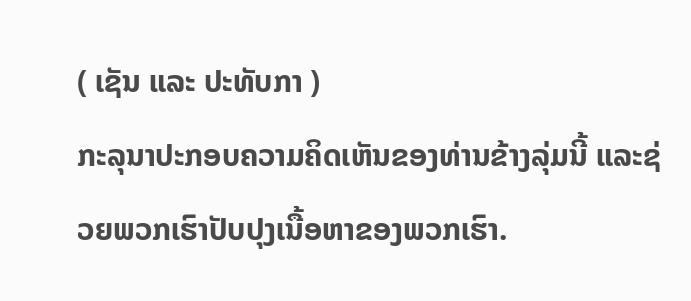( ເຊັນ ແລະ ປະທັບກາ )
ກະລຸນາປະກອບຄວາມຄິດເຫັນຂອງທ່ານຂ້າງລຸ່ມນີ້ ແລະຊ່ວຍພວກເຮົາປັບປຸງເນື້ອຫາຂອງພວກເຮົາ.